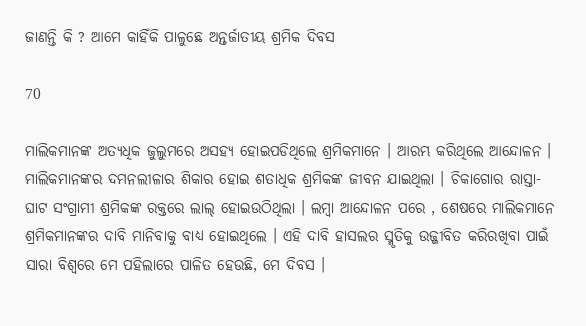ଜାଣନ୍ତି କି ? ଆମେ କାହିଁକି ପାଳୁଛେ ଅନ୍ତର୍ଜାତୀୟ ଶ୍ରମିକ ଦିବସ

70

ମାଲିକମାନଙ୍କ ଅତ୍ୟଧିକ ଜୁଲୁମରେ ଅସହ୍ୟ ହୋଇପଡିଥିଲେ ଶ୍ରମିକମାନେ । ଆରମ୍ଭ କରିଥିଲେ ଆନ୍ଦୋଳନ । ମାଲିକମାନଙ୍କର ଦମନଲୀଳାର ଶିକାର ହୋଇ ଶତାଧିକ ଶ୍ରମିକଙ୍କ ଜୀବନ ଯାଇଥିଲା । ଚିକାଗୋର ରାସ୍ତା-ଘାଟ ସଂଗ୍ରାମୀ ଶ୍ରମିକଙ୍କ ରକ୍ତରେ ଲାଲ୍ ହୋଇଉଠିଥିଲା । ଲମ୍ବା ଆନ୍ଦୋଳନ ପରେ , ଶେଷରେ ମାଲିକମାନେ ଶ୍ରମିକମାନଙ୍କର ଦାବି ମାନିବାକୁ ବାଧ୍ୟ ହୋଇଥିଲେ । ଏହି ଦାବି ହାସଲର ସ୍ମୃତିକୁ ଉଜ୍ଜୀବିତ କରିରଖିବା ପାଇଁ ସାରା ବିଶ୍ୱରେ ମେ ପହିଲାରେ ପାଳିତ ହେଉଛି, ମେ ଦିବସ ।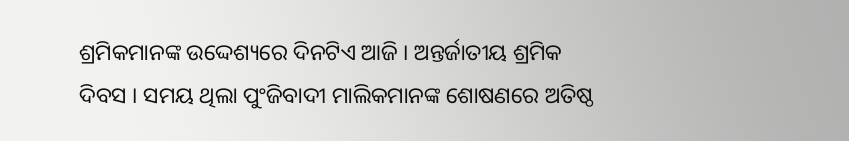ଶ୍ରମିକମାନଙ୍କ ଉଦ୍ଦେଶ୍ୟରେ ଦିନଟିଏ ଆଜି । ଅନ୍ତର୍ଜାତୀୟ ଶ୍ରମିକ ଦିବସ । ସମୟ ଥିଲା ପୁଂଜିବାଦୀ ମାଲିକମାନଙ୍କ ଶୋଷଣରେ ଅତିଷ୍ଠ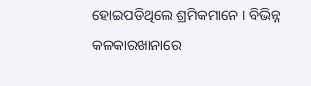ହୋଇପଡିଥିଲେ ଶ୍ରମିକମାନେ । ବିଭିନ୍ନ କଳକାରଖାନାରେ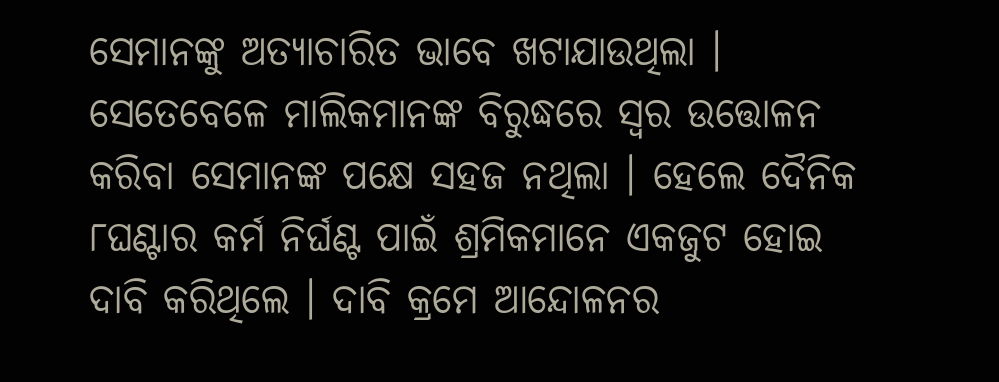ସେମାନଙ୍କୁ ଅତ୍ୟାଚାରିତ ଭାବେ ଖଟାଯାଉଥିଲା । ସେତେବେଳେ ମାଲିକମାନଙ୍କ ବିରୁଦ୍ଧରେ ସ୍ୱର ଉତ୍ତୋଳନ କରିବା ସେମାନଙ୍କ ପକ୍ଷେ ସହଜ ନଥିଲା । ହେଲେ ଦୈନିକ ୮ଘଣ୍ଟାର କର୍ମ ନିର୍ଘଣ୍ଟ ପାଇଁ ଶ୍ରମିକମାନେ ଏକଜୁଟ ହୋଇ ଦାବି କରିଥିଲେ । ଦାବି କ୍ରମେ ଆନ୍ଦୋଳନର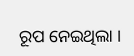ରୂପ ନେଇଥିଲା ।